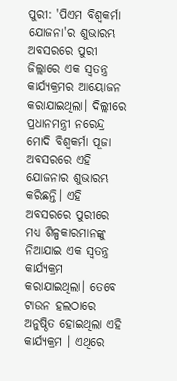ପୁରୀ: 'ପିଏମ ବିଶ୍ଵକର୍ମା ଯୋଜନା'ର ଶୁଭାରମ୍ଭ ଅବସରରେ ପୁରୀ ଜିଲ୍ଲାରେ ଏକ ସ୍ବତନ୍ତ୍ର କାର୍ଯ୍ୟକ୍ରମର ଆୟୋଜନ କରାଯାଇଥିଲା। ଦିଲ୍ଲୀରେ ପ୍ରଧାନମନ୍ତ୍ରୀ ନରେନ୍ଦ୍ର ମୋଦି ବିଶ୍ଵକର୍ମା ପୂଜା ଅବସରରେ ଏହି ଯୋଜନାର ଶୁଭାରମ୍ଭ କରିଛନ୍ତି। ଏହି ଅବସରରେ ପୁରୀରେ ମଧ୍ୟ ଶିଳ୍ପକାରମାନଙ୍କୁ ନିଆଯାଇ ଏକ ସ୍ବତନ୍ତ୍ର କାର୍ଯ୍ୟକ୍ରମ କରାଯାଇଥିଲା। ତେବେ ଟାଉନ ହଲଠାରେ ଅନୁଷ୍ଠିତ ହୋଇଥିଲା ଏହି କାର୍ଯ୍ୟକ୍ରମ । ଏଥିରେ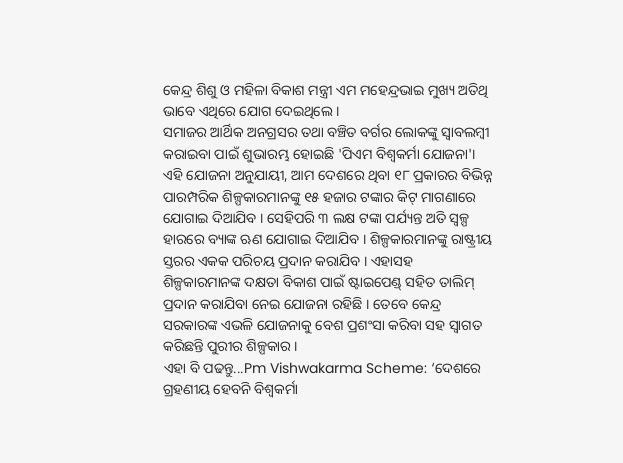କେନ୍ଦ୍ର ଶିଶୁ ଓ ମହିଳା ବିକାଶ ମନ୍ତ୍ରୀ ଏମ ମହେନ୍ଦ୍ରଭାଇ ମୁଖ୍ୟ ଅତିଥି ଭାବେ ଏଥିରେ ଯୋଗ ଦେଇଥିଲେ ।
ସମାଜର ଆର୍ଥିକ ଅନଗ୍ରସର ତଥା ବଞ୍ଚିତ ବର୍ଗର ଲୋକଙ୍କୁ ସ୍ବାବଲମ୍ବୀ କରାଇବା ପାଇଁ ଶୁଭାରମ୍ଭ ହୋଇଛି 'ପିଏମ ବିଶ୍ଵକର୍ମା ଯୋଜନା'। ଏହି ଯୋଜନା ଅନୁଯାୟୀ, ଆମ ଦେଶରେ ଥିବା ୧୮ ପ୍ରକାରର ବିଭିନ୍ନ ପାରମ୍ପରିକ ଶିଳ୍ପକାରମାନଙ୍କୁ ୧୫ ହଜାର ଟଙ୍କାର କିଟ୍ ମାଗଣାରେ ଯୋଗାଇ ଦିଆଯିବ । ସେହିପରି ୩ ଲକ୍ଷ ଟଙ୍କା ପର୍ଯ୍ୟନ୍ତ ଅତି ସ୍ବଳ୍ପ ହାରରେ ବ୍ୟାଙ୍କ ଋଣ ଯୋଗାଇ ଦିଆଯିବ । ଶିଳ୍ପକାରମାନଙ୍କୁ ରାଷ୍ଟ୍ରୀୟ ସ୍ତରର ଏକକ ପରିଚୟ ପ୍ରଦାନ କରାଯିବ । ଏହାସହ ଶିଳ୍ପକାରମାନଙ୍କ ଦକ୍ଷତା ବିକାଶ ପାଇଁ ଷ୍ଟାଇପେଣ୍ଡ୍ ସହିତ ତାଲିମ୍ ପ୍ରଦାନ କରାଯିବା ନେଇ ଯୋଜନା ରହିଛି । ତେବେ କେନ୍ଦ୍ର ସରକାରଙ୍କ ଏଭଳି ଯୋଜନାକୁ ବେଶ ପ୍ରଶଂସା କରିବା ସହ ସ୍ବାଗତ କରିଛନ୍ତି ପୁରୀର ଶିଳ୍ପକାର ।
ଏହା ବି ପଢନ୍ତୁ...Pm Vishwakarma Scheme: ‘ଦେଶରେ ଗ୍ରହଣୀୟ ହେବନି ବିଶ୍ବକର୍ମା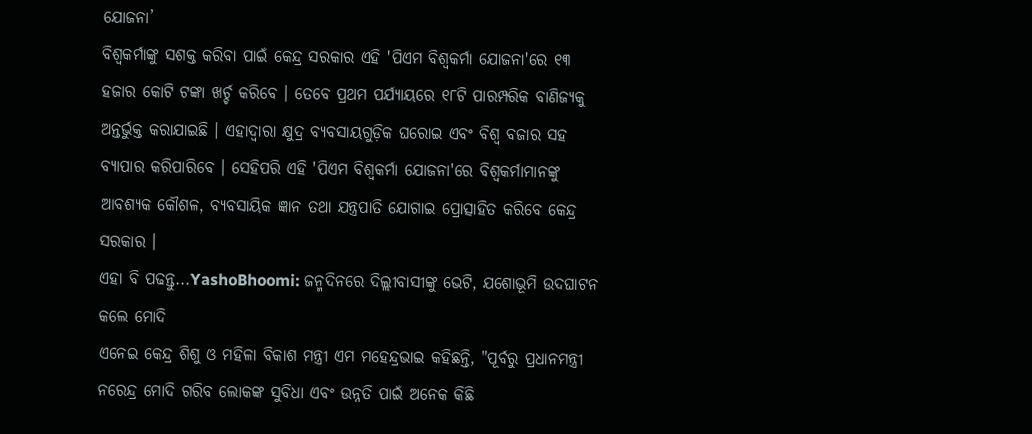ଯୋଜନା’
ବିଶ୍ଵକର୍ମାଙ୍କୁ ସଶକ୍ତ କରିବା ପାଇଁ କେନ୍ଦ୍ର ସରକାର ଏହି 'ପିଏମ ବିଶ୍ଵକର୍ମା ଯୋଜନା'ରେ ୧୩ ହଜାର କୋଟି ଟଙ୍କା ଖର୍ଚ୍ଚ କରିବେ । ତେବେ ପ୍ରଥମ ପର୍ଯ୍ୟାୟରେ ୧୮ଟି ପାରମ୍ପରିକ ବାଣିଜ୍ୟକୁ ଅନ୍ତର୍ଭୁକ୍ତ କରାଯାଇଛି । ଏହାଦ୍ବାରା କ୍ଷୁଦ୍ର ବ୍ୟବସାୟଗୁଡ଼ିକ ଘରୋଇ ଏବଂ ବିଶ୍ବ ବଜାର ସହ ବ୍ୟାପାର କରିପାରିବେ । ସେହିପରି ଏହି 'ପିଏମ ବିଶ୍ଵକର୍ମା ଯୋଜନା'ରେ ବିଶ୍ଵକର୍ମାମାନଙ୍କୁ ଆବଶ୍ୟକ କୌଶଳ, ବ୍ୟବସାୟିକ ଜ୍ଞାନ ତଥା ଯନ୍ତ୍ରପାତି ଯୋଗାଇ ପ୍ରୋତ୍ସାହିତ କରିବେ କେନ୍ଦ୍ର ସରକାର ।
ଏହା ବି ପଢନ୍ତୁ...YashoBhoomi: ଜନ୍ମଦିନରେ ଦିଲ୍ଲୀବାସୀଙ୍କୁ ଭେଟି, ଯଶୋଭୂମି ଉଦଘାଟନ କଲେ ମୋଦି
ଏନେଇ କେନ୍ଦ୍ର ଶିଶୁ ଓ ମହିଳା ବିକାଶ ମନ୍ତ୍ରୀ ଏମ ମହେନ୍ଦ୍ରଭାଇ କହିଛନ୍ତି, "ପୂର୍ବରୁ ପ୍ରଧାନମନ୍ତ୍ରୀ ନରେନ୍ଦ୍ର ମୋଦି ଗରିବ ଲୋକଙ୍କ ସୁବିଧା ଏବଂ ଉନ୍ନତି ପାଇଁ ଅନେକ କିଛି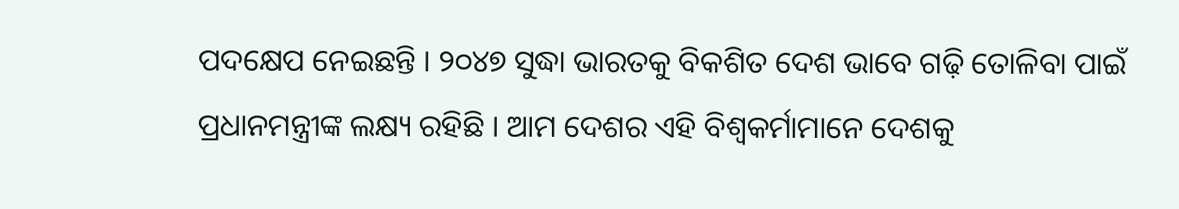ପଦକ୍ଷେପ ନେଇଛନ୍ତି । ୨୦୪୭ ସୁଦ୍ଧା ଭାରତକୁ ବିକଶିତ ଦେଶ ଭାବେ ଗଢ଼ି ତୋଳିବା ପାଇଁ ପ୍ରଧାନମନ୍ତ୍ରୀଙ୍କ ଲକ୍ଷ୍ୟ ରହିଛି । ଆମ ଦେଶର ଏହି ବିଶ୍ଵକର୍ମାମାନେ ଦେଶକୁ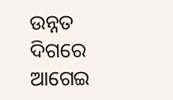ଉନ୍ନତ ଦିଗରେ ଆଗେଇ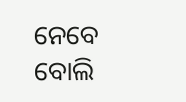ନେବେ ବୋଲି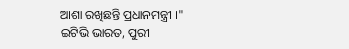ଆଶା ରଖିଛନ୍ତି ପ୍ରଧାନମନ୍ତ୍ରୀ ।"
ଇଟିଭି ଭାରତ, ପୁରୀ